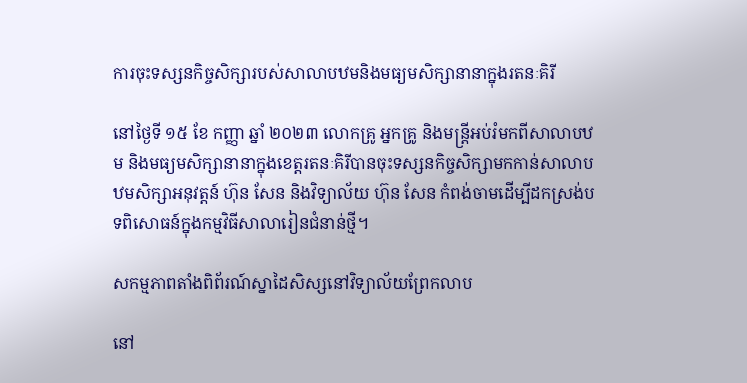ការចុះទស្សនកិច្ចសិក្សារបស់សាលាបឋមនិងមធ្យមសិក្សានានាក្នុងរតនៈគិរី

នៅថ្ងៃទី ១៥ ខែ កញ្ញា ឆ្នាំ ២០២៣ លោកគ្រូ អ្នកគ្រូ និងមន្ត្រីអប់រំមកពីសាលាបឋម និងមធ្យមសិក្សានានាក្នុងខេត្តរតនៈគិរីបានចុះទស្សនកិច្ចសិក្សាមកកាន់សាលាបឋមសិក្សាអនុវត្តន៍ ហ៊ុន សែន និងវិទ្យាល័យ ហ៊ុន សែន កំពង់ចាមដើម្បីដកស្រង់បទពិសោធន៍ក្នុងកម្មវិធីសាលារៀនជំនាន់ថ្មី។

សកម្មភាពតាំងពិព័រណ៍ស្នាដៃសិស្សនៅវិទ្យាល័យព្រែកលាប

នៅ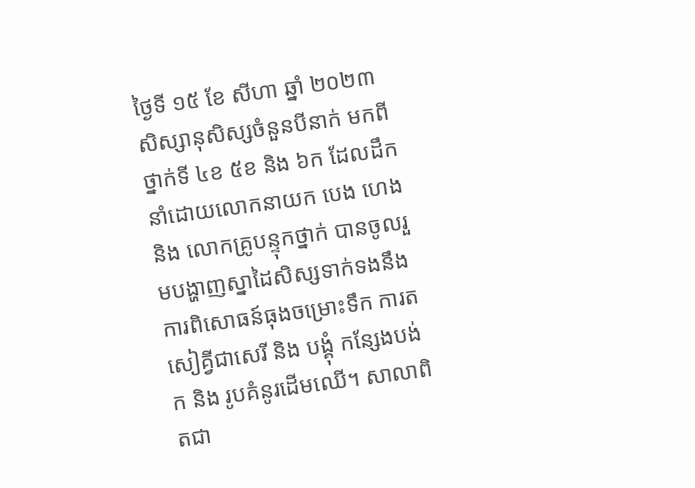ថ្ងៃទី ១៥ ខែ សីហា ឆ្នាំ ២០២៣ សិស្សានុសិស្សចំនួនបីនាក់ មកពីថ្នាក់ទី ៤ខ ៥ខ និង ៦ក ដែលដឹកនាំដោយលោកនាយក បេង ហេង និង លោកគ្រូបន្ទុកថ្នាក់ បានចូលរួមបង្ហាញស្នាដៃសិស្សទាក់ទងនឹងការពិសោធន៍ធុងចម្រោះទឹក ការតសៀគ្វីជាសេរី និង បង្គុំ កន្សែងបង់ក និង រូបគំនូរដើមឈើ។ សាលាពិតជា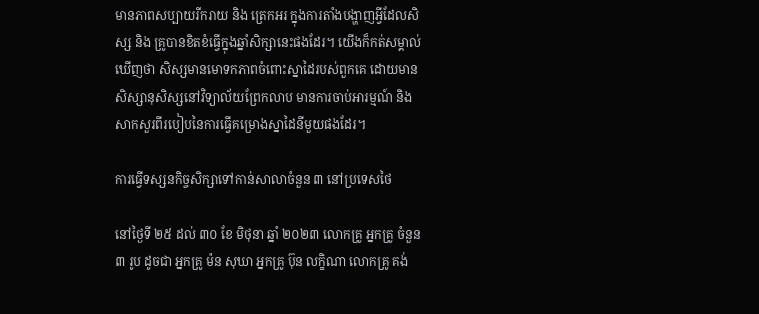មានភាពសប្បាយរីករាយ និង ត្រេកអរ ក្នុងការតាំងបង្ហាញអ្វីដែលសិស្ស និង គ្រូបានខិតខំធ្វើក្នុងឆ្នាំសិក្សានេះផងដែរ។ យើងក៏កត់សម្គាល់ឃើញថា សិស្សមានមោទកភាពចំពោះស្នាដៃរបស់ពួកគេ ដោយមានសិស្សានុសិស្សនៅវិទ្យាល័យព្រែកលាប មានការចាប់អារម្មណ៍ និង សាកសួរពីរបៀបនៃការធ្វើគម្រោងស្នាដៃនីមួយផងដែរ។

ការធ្វើទស្សនកិច្ចសិក្សាទៅកាន់សាលាចំនួន ៣ នៅប្រទេសថៃ

នៅថ្ងៃទី ២៥ ដល់ ៣០ ខែ មិថុនា ឆ្នាំ ២០២៣ លោកគ្រូ អ្នកគ្រូ ចំនួន ៣ រូប ដូចជា អ្នកគ្រូ ម៉ន សុឃា អ្នកគ្រូ ប៊ុន លក្ខិណា លោកគ្រូ គង់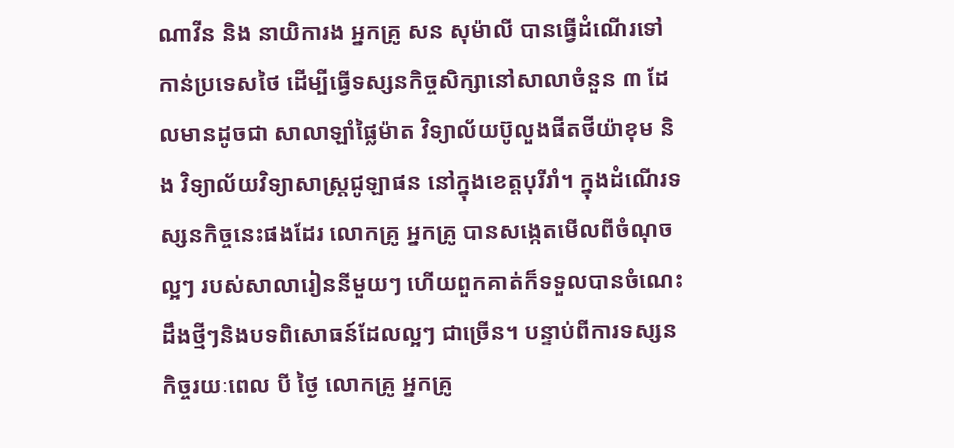ណាវីន និង នាយិការង អ្នកគ្រូ សន សុម៉ាលី បានធ្វើដំណើរទៅកាន់ប្រទេសថៃ ដើម្បីធ្វើទស្សនកិច្ចសិក្សានៅសាលាចំនួន ៣ ដែលមានដូចជា សាលាឡាំផ្លៃម៉ាត វិទ្យាល័យប៊ូលួងផីតថីយ៉ាខុម និង វិទ្យាល័យវិទ្យាសាស្រ្ដជូឡាផន នៅក្នុងខេត្តបុរីរាំ។ ក្នុងដំណើរទស្សនកិច្ចនេះផងដែរ លោកគ្រូ អ្នកគ្រូ បានសង្កេតមើលពីចំណុចល្អៗ របស់សាលារៀននីមួយៗ ហើយពួកគាត់ក៏ទទួលបានចំណេះដឹងថ្មីៗនិងបទពិសោធន៍ដែលល្អៗ ជាច្រើន។ បន្ទាប់ពីការទស្សនកិច្ចរយៈពេល បី ថ្ងៃ លោកគ្រូ អ្នកគ្រូ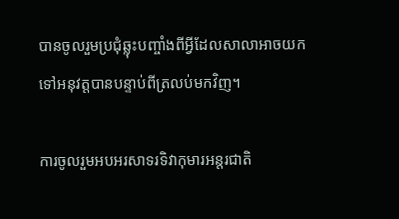បានចូលរួមប្រជុំឆ្លុះបញ្ចាំងពីអ្វីដែលសាលាអាចយកទៅអនុវត្តបានបន្ទាប់ពីត្រលប់មកវិញ។

ការចូលរួមអបអរសាទរទិវាកុមារអន្តរជាតិ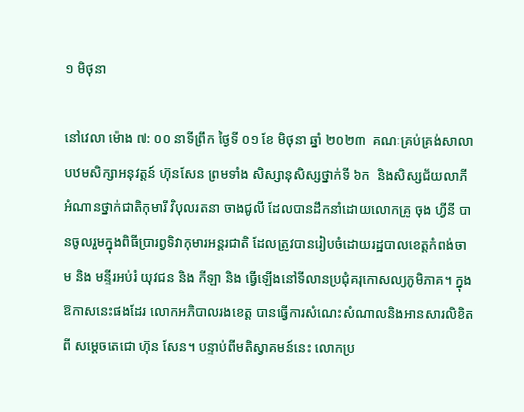១ មិថុនា

នៅវេលា ម៉ោង ៧: ០០ នាទីព្រឹក ថ្ងៃទី ០១ ខែ មិថុនា ឆ្នាំ ២០២៣  គណៈគ្រប់គ្រង់សាលាបឋមសិក្សាអនុវត្តន៍ ហ៊ុនសែន ព្រមទាំង សិស្សានុសិស្សថ្នាក់ទី ៦ក  និងសិស្សជ័យលាភីអំណានថ្នាក់ជាតិកុមារី វិបុលរតនា ចាងជូលី ដែលបានដឹកនាំដោយលោកគ្រូ ចុង ហ្វីនី បានចូលរួមក្នុងពិធីប្រារព្វទិវាកុមារអន្តរជាតិ ដែលត្រូវបានរៀបចំដោយរដ្ឋបាលខេត្តកំពង់ចាម និង មន្ទីរអប់រំ យុវជន និង កីឡា និង ធ្វើឡើងនៅទីលានប្រជុំគរុកោសល្យភូមិភាគ។ ក្នុងឱកាសនេះផងដែរ លោកអភិបាលរងខេត្ត បានធ្វើការសំណេះសំណាលនិងអានសារលិខិតពី សម្ដេចតេជោ ហ៊ុន សែន។ បន្ទាប់ពីមតិស្វាគមន៍នេះ លោកប្រ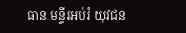ធាន មន្ទីរអប់រំ យុវជន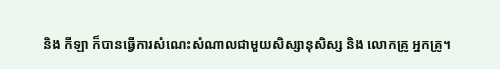និង កីឡា ក៏បានធ្វើការសំណេះសំណាលជាមួយសិស្សានុសិស្ស និង លោកគ្រូ អ្នកគ្រូ។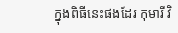ក្នុងពិធីនេះផងដែរ កុមារី វិ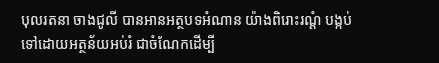បុលរតនា ចាងជូលី បានអានអត្ថបទអំណាន យ៉ាងពិរោះរណ្ដំ បង្កប់ទៅដោយអត្ថន័យអប់រំ ជាចំណែកដើម្បី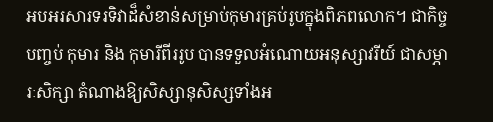អបអរសារទរទិវាដ៏សំខាន់សម្រាប់កុមារគ្រប់រូបក្នុងពិភពលោក។ ជាកិច្ចបញ្ចប់ កុមារ និង កុមារីពីររូប បានទទួលអំណោយអនុស្សាវរីយ៍ ជាសម្ភារៈសិក្សា តំណាងឱ្យសិស្សានុសិស្សទាំងអ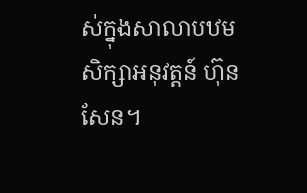ស់ក្នុងសាលាបឋមសិក្សាអនុវត្តន៍ ហ៊ុន សែន។